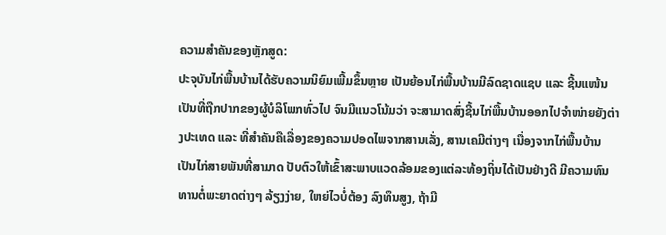ຄວາມສຳຄັນຂອງຫຼັກສູດ:
ປະຈຸບັນໄກ່ພື້ນບ້ານໄດ້ຮັບຄວາມນິຍົມເພີ້ມຂຶ້ນຫຼາຍ ເປັນຍ້ອນໄກ່ພື້ນບ້ານມີລົດຊາດແຊບ ແລະ ຊີ້ນແໜ້ນ ເປັນທີ່ຖືກປາກຂອງຜູ້ບໍລິໂພກທົ່ວໄປ ຈົນມີແນວໂນ້ມວ່າ ຈະສາມາດສົ່ງຊີ້ນໄກ່ພື້ນບ້ານອອກໄປຈຳໜ່າຍຍັງຕ່າງປະເທດ ແລະ ທີ່ສຳຄັນຄືເລື່ອງຂອງຄວາມປອດໄພຈາກສານເລັ່ງ, ສານເຄມີຕ່າງໆ ເນື່ອງຈາກໄກ່ພື້ນບ້ານເປັນໄກ່ສາຍພັນທີ່ສາມາດ ປັບຕົວໃຫ້ເຂົ້າສະພາບແວດລ້ອມຂອງແຕ່ລະທ້ອງຖິ່ນໄດ້ເປັນຢ່າງດີ ມີຄວາມທົນທານຕໍ່ພະຍາດຕ່າງໆ ລ້ຽງງ່າຍ, ໃຫຍ່ໄວບໍ່ຕ້ອງ ລົງທຶນສູງ, ຖ້າມີ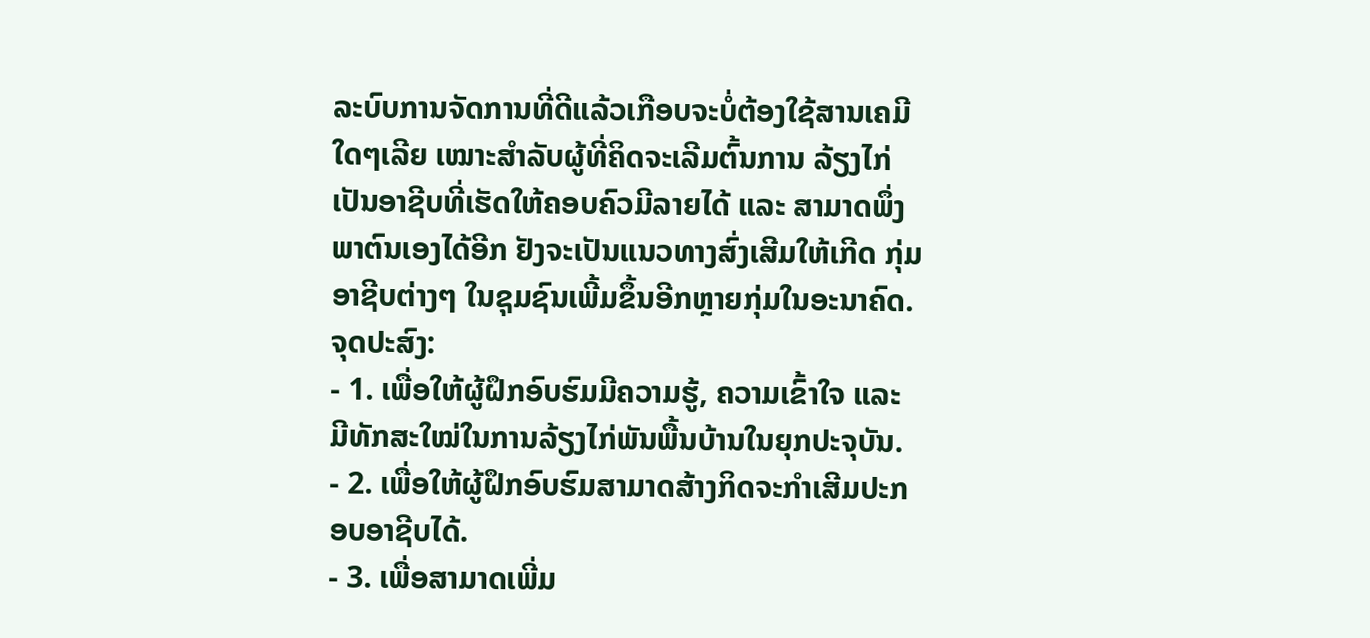ລະບົບການຈັດການທີ່ດີແລ້ວເກືອບຈະບໍ່ຕ້ອງໃຊ້ສານເຄມີໃດໆເລີຍ ເໝາະສຳລັບຜູ້ທີ່ຄິດຈະເລີມຕົ້ນການ ລ້ຽງໄກ່ ເປັນອາຊີບທີ່ເຮັດໃຫ້ຄອບຄົວມີລາຍໄດ້ ແລະ ສາມາດພຶ່ງພາຕົນເອງໄດ້ອີກ ຢັງຈະເປັນແນວທາງສົ່ງເສີມໃຫ້ເກີດ ກຸ່ມອາຊີບຕ່າງໆ ໃນຊຸມຊົນເພີ້ມຂຶ້ນອີກຫຼາຍກຸ່ມໃນອະນາຄົດ.
ຈຸດປະສົງ:
- 1. ເພື່ອໃຫ້ຜູ້ຝຶກອົບຮົມມີຄວາມຮູ້, ຄວາມເຂົ້າໃຈ ແລະ ມີທັກສະໃໝ່ໃນການລ້ຽງໄກ່ພັນພື້ນບ້ານໃນຍຸກປະຈຸບັນ.
- 2. ເພື່ອໃຫ້ຜູ້ຝຶກອົບຮົມສາມາດສ້າງກິດຈະກໍາເສີມປະກອບອາຊີບໄດ້.
- 3. ເພື່ອສາມາດເພີ່ມ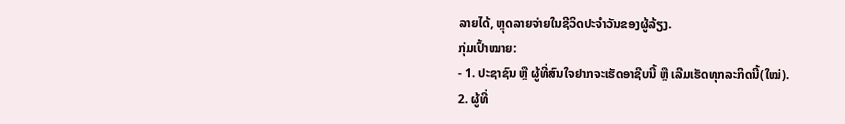ລາຍໄດ້, ຫຼຸດລາຍຈ່າຍໃນຊີວິດປະຈໍາວັນຂອງຜູ້ລ້ຽງ.
ກຸ່ມເປົ້າໝາຍ:
- 1. ປະຊາຊົນ ຫຼື ຜູ້ທີ່ສົນໃຈຢາກຈະເຮັດອາຊີບນີ້ ຫຼື ເລີມເຮັດທຸກລະກິດນີ້(ໃໝ່).
2. ຜູ້ທີ່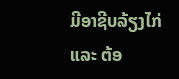ມີອາຊີບລ້ຽງໄກ່ ແລະ ຕ້ອ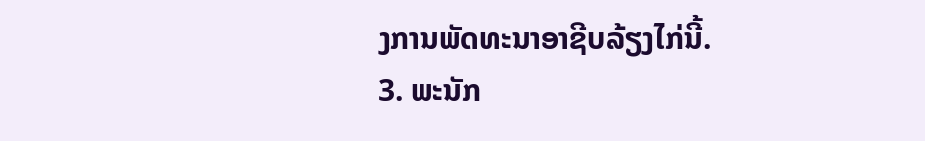ງການພັດທະນາອາຊີບລ້ຽງໄກ່ນີ້.
3. ພະນັກ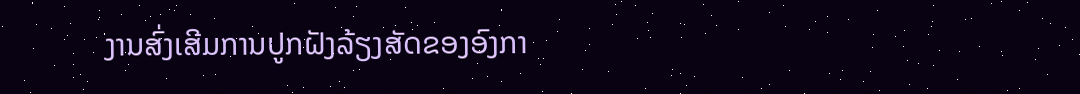ງານສົ່ງເສີມການປູກຝັງລ້ຽງສັດຂອງອົງກາ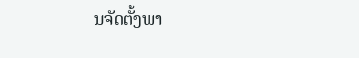ນຈັດຕັ້ງພາ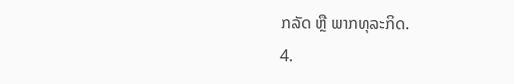ກລັດ ຫຼື ພາກທຸລະກິດ.
4.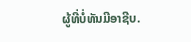ຜູ້ທີ່ບໍ່ທັນມີອາຊີບ.